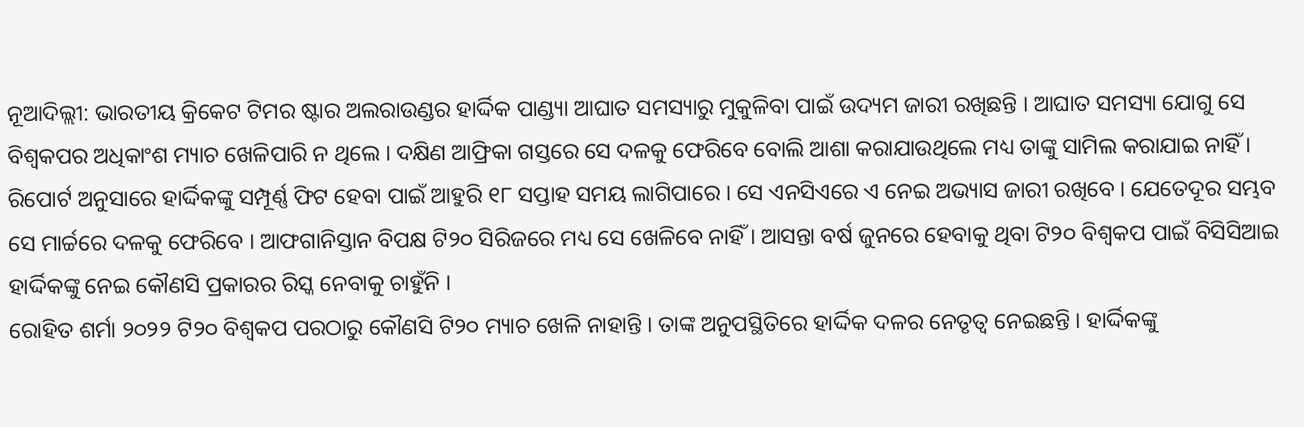ନୂଆଦିଲ୍ଲୀ: ଭାରତୀୟ କ୍ରିକେଟ ଟିମର ଷ୍ଟାର ଅଲରାଉଣ୍ଡର ହାର୍ଦ୍ଦିକ ପାଣ୍ଡ୍ୟା ଆଘାତ ସମସ୍ୟାରୁ ମୁକୁଳିବା ପାଇଁ ଉଦ୍ୟମ ଜାରୀ ରଖିଛନ୍ତି । ଆଘାତ ସମସ୍ୟା ଯୋଗୁ ସେ ବିଶ୍ୱକପର ଅଧିକାଂଶ ମ୍ୟାଚ ଖେଳିପାରି ନ ଥିଲେ । ଦକ୍ଷିଣ ଆଫ୍ରିକା ଗସ୍ତରେ ସେ ଦଳକୁ ଫେରିବେ ବୋଲି ଆଶା କରାଯାଉଥିଲେ ମଧ୍ୟ ତାଙ୍କୁ ସାମିଲ କରାଯାଇ ନାହିଁ । ରିପୋର୍ଟ ଅନୁସାରେ ହାର୍ଦ୍ଦିକଙ୍କୁ ସମ୍ପୂର୍ଣ୍ଣ ଫିଟ ହେବା ପାଇଁ ଆହୁରି ୧୮ ସପ୍ତାହ ସମୟ ଲାଗିପାରେ । ସେ ଏନସିଏରେ ଏ ନେଇ ଅଭ୍ୟାସ ଜାରୀ ରଖିବେ । ଯେତେଦୂର ସମ୍ଭବ ସେ ମାର୍ଚ୍ଚରେ ଦଳକୁ ଫେରିବେ । ଆଫଗାନିସ୍ତାନ ବିପକ୍ଷ ଟି୨୦ ସିରିଜରେ ମଧ୍ୟ ସେ ଖେଳିବେ ନାହିଁ । ଆସନ୍ତା ବର୍ଷ ଜୁନରେ ହେବାକୁ ଥିବା ଟି୨୦ ବିଶ୍ୱକପ ପାଇଁ ବିସିସିଆଇ ହାର୍ଦ୍ଦିକଙ୍କୁ ନେଇ କୌଣସି ପ୍ରକାରର ରିସ୍କ ନେବାକୁ ଚାହୁଁନି ।
ରୋହିତ ଶର୍ମା ୨୦୨୨ ଟି୨୦ ବିଶ୍ୱକପ ପରଠାରୁ କୌଣସି ଟି୨୦ ମ୍ୟାଚ ଖେଳି ନାହାନ୍ତି । ତାଙ୍କ ଅନୁପସ୍ଥିତିରେ ହାର୍ଦ୍ଦିକ ଦଳର ନେତୃତ୍ୱ ନେଇଛନ୍ତି । ହାର୍ଦ୍ଦିକଙ୍କୁ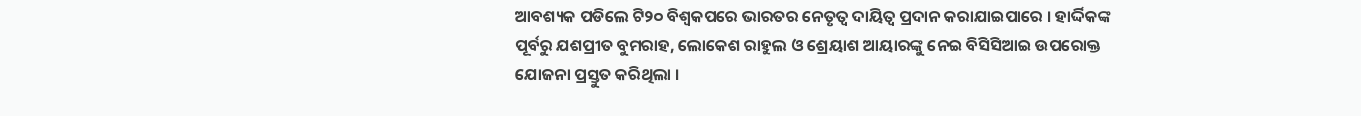ଆବଶ୍ୟକ ପଡିଲେ ଟି୨୦ ବିଶ୍ୱକପରେ ଭାରତର ନେତୃତ୍ୱ ଦାୟିତ୍ୱ ପ୍ରଦାନ କରାଯାଇପାରେ । ହାର୍ଦ୍ଦିକଙ୍କ ପୂର୍ବରୁ ଯଶପ୍ରୀତ ବୁମରାହ, ଲୋକେଶ ରାହୁଲ ଓ ଶ୍ରେୟାଶ ଆୟାରଙ୍କୁ ନେଇ ବିସିସିଆଇ ଉପରୋକ୍ତ ଯୋଜନା ପ୍ରସ୍ତୁତ କରିଥିଲା ।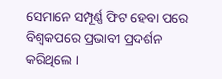ସେମାନେ ସମ୍ପୂର୍ଣ୍ଣ ଫିଟ ହେବା ପରେ ବିଶ୍ୱକପରେ ପ୍ରଭାବୀ ପ୍ରଦର୍ଶନ କରିଥିଲେ ।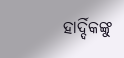ହାର୍ଦ୍ଦିକଙ୍କୁ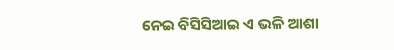ନେଇ ବିସିସିଆଇ ଏ ଭଳି ଆଶା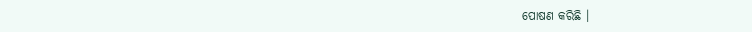ପୋଷଣ କରିଛି ।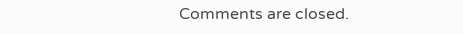Comments are closed.